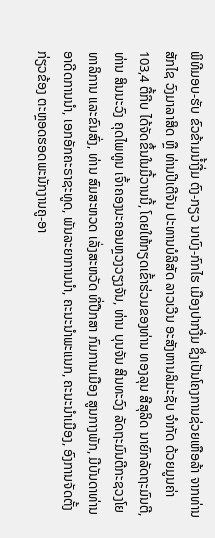ພິທີມອບ-ຮັບ ຂົວຂ້າມນໍ້າງື່ມ ຕົງ-ກຽວ ນາບົງ-ກົກໄຮ ເມືອງປາກງື່ມ ຊຶ່ງເປັນໂຄງການຊ່ວຍເຫືອລ້າ ຈາກທ່ານ ສັກໄຊ ວົງມາລາສິດ ຫຼື ທ່ານປີເຕີຈັນ ປະທານບໍລິສັດ ລາວເວີນ ອະສັງຫານລິມະຊັບ ຈໍາກັດ ດ້ວຍມູນຄ່າ 103,4 ຕື້ກີບ ໄດ້ຈັດຂຶ້ນໃນມື້ວານນີ້, ໂດຍໃຫ້ກຽດເຂົ້າຮ່ວມຂອງທ່ານ ທອງລຸນ ສີສຸລິດ ນາຍົກລັດຖະມົນຕີ, ທ່ານ ສິນນະວົງ ຄຸດໄພທູນ ເຈົ້າຄອງນະຄອນຫຼວງວຽງຈັນ, ທ່ານ ບຸນຈັນ ສິນທະວົງ ລັດຖະມົນຕີກະຊວງໂຍທາລິການ ແລະຂົນສົ່ງ, ທ່ານ ສົມສະຫວດ ເລັ່ງສະຫວັດ ທີ່ປືກສາ ກົມການເມືອງ ສູນກາງພັກ, ມີບັນດາທ່ານອາດີດການນໍາ, ເອກອັກຄະຣາຊະທູດ, ພັນລະຍາການນໍາ, ຄະນະນໍາພະແນກ, ຄະນະນໍາເມືອງ, ອົງການຈັດຕັ້ງກ່ຽວຂ້ອງ ຕະຫຼອດຮອດພະນັກງານຄູ-ອາ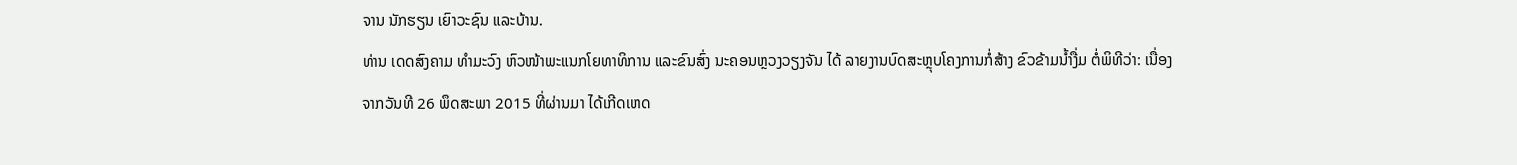ຈານ ນັກຮຽນ ເຍົາວະຊົນ ແລະບ້ານ.
ທ່ານ ເດດສົງຄາມ ທໍາມະວົງ ຫົວໜ້າພະແນກໂຍທາທິການ ແລະຂົນສົ່ງ ນະຄອນຫຼວງວຽງຈັນ ໄດ້ ລາຍງານບົດສະຫຼຸບໂຄງການກໍ່ສ້າງ ຂົວຂ້າມນໍ້າງື່ມ ຕໍ່ພິທີວ່າ: ເນື່ອງຈາກວັນທີ 26 ພຶດສະພາ 2015 ທີ່ຜ່ານມາ ໄດ້ເກີດເຫດ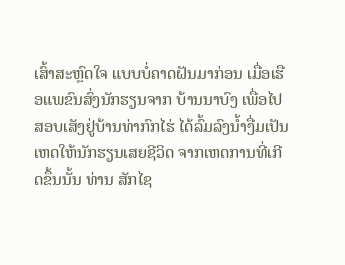ເສົ້າສະຫຼົດໃຈ ແບບບໍ່ຄາດຝັນມາກ່ອນ ເມື່ອເຮືອແພຂົນສົ່ງນັກຮຽນຈາກ ບ້ານນາບົງ ເພື່ອໄປສອບເສັງຢູ່ບ້ານທ່າກົກໄຮ່ ໄດ້ລົ້ມລົງນໍ້າງື່ມເປັນເຫດໃຫ້ນັກຮຽນເສຍຊີວິດ ຈາກເຫດການທີ່ເກີດຂຶ້ນນັ້ນ ທ່ານ ສັກໄຊ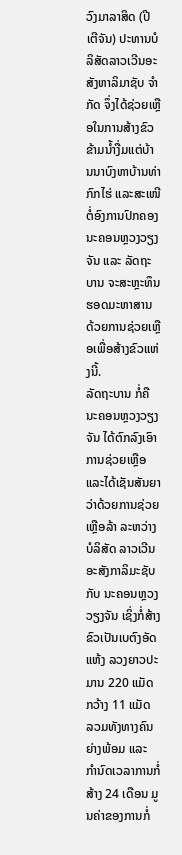ວົງມາລາສິດ (ປີເຕີຈັນ) ປະທານບໍລິສັດລາວເວີນອະສັງຫາລິມາຊັບ ຈໍາກັດ ຈຶ່ງໄດ້ຊ່ວຍເຫຼືອໃນການສ້າງຂົວຂ້າມນໍ້າງື່ມແຕ່ບ້ານນາບົງຫາບ້ານທ່າກົກໄຮ່ ແລະສະເໜີຕໍ່ອົງການປົກຄອງນະຄອນຫຼວງວຽງຈັນ ແລະ ລັດຖະບານ ຈະສະຫຼະທຶນຮອດມະຫາສານ ດ້ວຍການຊ່ວຍເຫຼືອເພື່ອສ້າງຂົວແຫ່ງນີ້.
ລັດຖະບານ ກໍ່ຄື ນະຄອນຫຼວງວຽງຈັນ ໄດ້ຕົກລົງເອົາການຊ່ວຍເຫຼືອ ແລະໄດ້ເຊັນສັນຍາວ່າດ້ວຍການຊ່ວຍເຫຼືອລ້າ ລະຫວ່າງ ບໍລິສັດ ລາວເວີນ ອະສັງກາລິມະຊັບ ກັບ ນະຄອນຫຼວງວຽງຈັນ ເຊິ່ງກໍ່ສ້າງຂົວເປັນເບຕົງອັດແຫ້ງ ລວງຍາວປະມານ 220 ແມັດ ກວ້າງ 11 ແມັດ ລວມທັງທາງຄົນຍ່າງພ້ອມ ແລະ ກໍານົດເວລາການກໍ່ສ້າງ 24 ເດືອນ ມູນຄ່າຂອງການກໍ່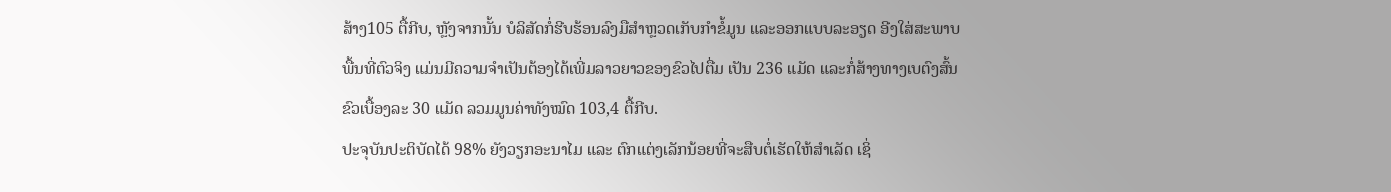ສ້າງ105 ຕື້ກີບ, ຫຼັງຈາກນັ້ນ ບໍລິສັດກໍ່ຮີບຮ້ອນລົງມືສໍາຫຼວດເກັບກໍາຂໍ້ມູນ ແລະອອກແບບລະອຽດ ອີງໃສ່ສະພາບພື້ນທີ່ຕົວຈິງ ແມ່ນມີຄວາມຈໍາເປັນຕ້ອງໄດ້ເພີ່ມລາວຍາວຂອງຂົວໄປຕື່ມ ເປັນ 236 ແມັດ ແລະກໍ່ສ້າງທາງເບຕົງສົ້ນຂົວເບື້ອງລະ 30 ແມັດ ລວມມູນຄ່າທັງໝົດ 103,4 ຕື້ກີບ.
ປະຈຸບັນປະຕິບັດໄດ້ 98% ຍັງວຽກອະນາໄມ ແລະ ຕົກແຕ່ງເລັກນ້ອຍທີ່ຈະສືບຕໍ່ເຮັດໃຫ້ສໍາເລັດ ເຊິ່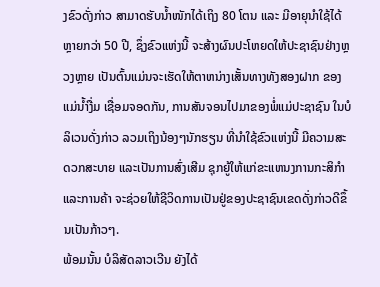ງຂົວດັ່ງກ່າວ ສາມາດຮັບນໍ້າໜັກໄດ້ເຖິງ 80 ໂຕນ ແລະ ມີອາຍຸນໍາໃຊ້ໄດ້ຫຼາຍກວ່າ 50 ປີ, ຊຶ່ງຂົວແຫ່ງນີ້ ຈະສ້າງຜົນປະໂຫຍດໃຫ້ປະຊາຊົນຢ່າງຫຼວງຫຼາຍ ເປັນຕົ້ນແມ່ນຈະເຮັດໃຫ້ຕາຫນ່າງເສັ້ນທາງທັງສອງຝາກ ຂອງແມ່ນໍ້າງື່ມ ເຊື່ອມຈອດກັນ, ການສັນຈອນໄປມາຂອງພໍ່ແມ່ປະຊາຊົນ ໃນບໍລິເວນດັ່ງກ່າວ ລວມເຖິງນ້ອງໆນັກຮຽນ ທີ່ນໍາໃຊ້ຂົວແຫ່ງນີ້ ມີຄວາມສະດວກສະບາຍ ແລະເປັນການສົ່ງເສີມ ຊຸກຍູ້ໃຫ້ແກ່ຂະແຫນງການກະສິກໍາ ແລະການຄ້າ ຈະຊ່ວຍໃຫ້ຊີວິດການເປັນຢູ່ຂອງປະຊາຊົນເຂດດັ່ງກ່າວດີຂຶ້ນເປັນກ້າວໆ.
ພ້ອມນັ້ນ ບໍລິສັດລາວເວີນ ຍັງໄດ້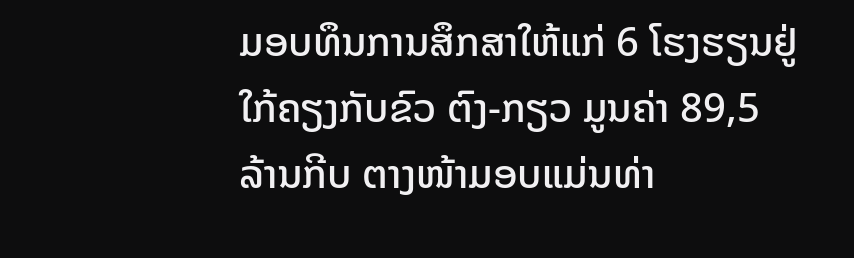ມອບທຶນການສຶກສາໃຫ້ແກ່ 6 ໂຮງຮຽນຢູ່ໃກ້ຄຽງກັບຂົວ ຕົງ-ກຽວ ມູນຄ່າ 89,5 ລ້ານກີບ ຕາງໜ້າມອບແມ່ນທ່າ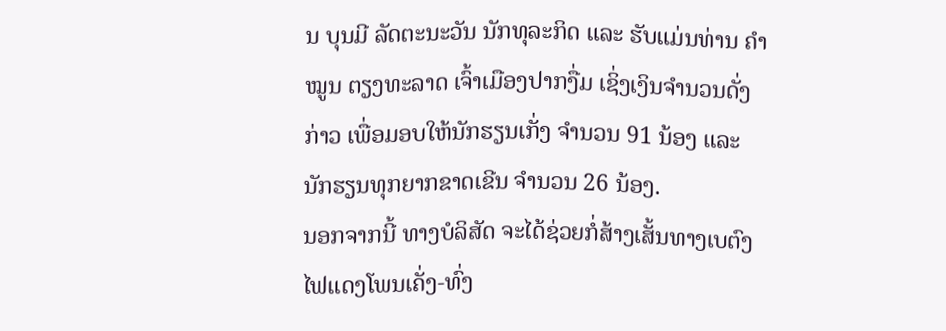ນ ບຸນມີ ລັດຕະນະວັນ ນັກທຸລະກິດ ແລະ ຮັບແມ່ນທ່ານ ຄໍາໝູນ ຕຽງທະລາດ ເຈົ້າເມືອງປາກງື່ມ ເຊິ່ງເງິນຈໍານວນດັ່ງກ່າວ ເພື່ອມອບໃຫ້ນັກຮຽນເກັ່ງ ຈໍານວນ 91 ນ້ອງ ແລະ ນັກຮຽນທຸກຍາກຂາດເຂີນ ຈໍານວນ 26 ນ້ອງ.
ນອກຈາກນີ້ ທາງບໍລິສັດ ຈະໄດ້ຊ່ວຍກໍ່ສ້າງເສັ້ນທາງເບຕົງ ໄຟແດງໂພນເຄັ່ງ-ທົ່ງ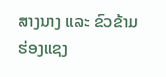ສາງນາງ ແລະ ຂົວຂ້າມຮ່ອງແຊງ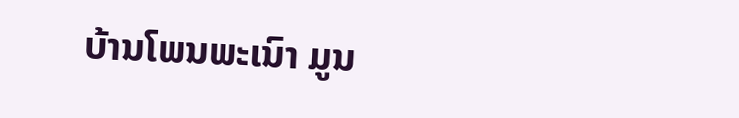ບ້ານໂພນພະເນົາ ມູນ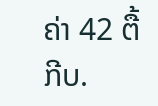ຄ່າ 42 ຕື້ກີບ.